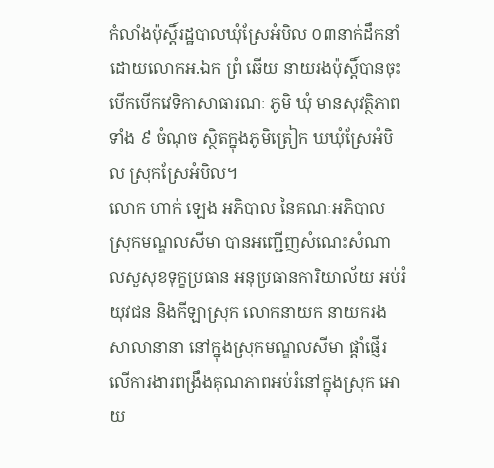កំលាំងប៉ុស្តិ៍រដ្ឋបាលឃុំស្រែអំបិល ០៣នាក់ដឹកនាំដោយលោកអ.ឯក ព្រំ ឆើយ នាយរងប៉ុស្តិ៍បានចុះ បើកបើកវេទិកាសាធារណៈ ភូមិ ឃុំ មានសុវត្ថិភាពទាំង ៩ ចំណុច ស្ថិតក្នុងភូមិត្រៀក ឃឃុំស្រែអំបិល ស្រុកស្រែអំបិល។
លោក ហាក់ ឡេង អភិបាល នៃគណៈអភិបាលស្រុកមណ្ឌលសីមា បានអញ្ជើញសំណេះសំណាលសួសុខទុក្ខប្រធាន អនុប្រធានការិយាល័យ អប់រំ យុវជន និងកីឡាស្រុក លោកនាយក នាយករងសាលានានា នៅក្នុងស្រុកមណ្ឌលសីមា ផ្ដាំផ្ញើរលើការងារពង្រឹងគុណភាពអប់រំនៅក្នុងស្រុក អោយ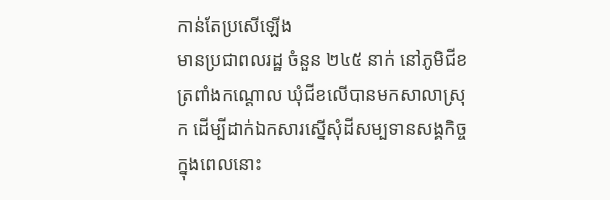កាន់តែប្រសើឡើង
មានប្រជាពលរដ្ឋ ចំនួន ២៤៥ នាក់ នៅភូមិជីខ ត្រពាំងកណ្តោល ឃុំជីខលើបានមកសាលាស្រុក ដើម្បីដាក់ឯកសារស្នើសុំដីសម្បទានសង្គកិច្ចក្នុងពេលនោះ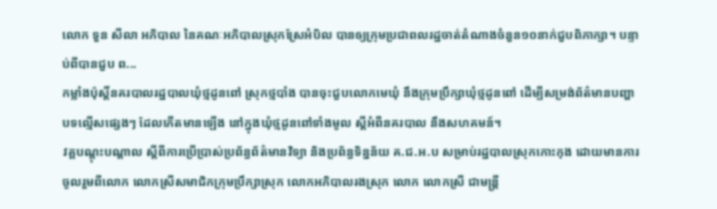លោក ទួន សីលា អភិបាល នៃគណៈអភិបាលស្រុកស្រែអំបិល បានឲ្យក្រុមប្រជាពលរដ្ឋចាត់តំណាងចំនួន១០នាក់ជួបពិភាក្សា។ បន្ទាប់ពីបានជួប ព...
កម្លាំងប៉ុសិ៍្តនគរបាលរដ្ឋបាលឃំុថ្មដូនពៅ ស្រុកថ្មបាំង បានចុះជួបលោកមេឃំុ នឹងក្រុមប្រឹក្សាឃំុថ្មដូនពៅ ដើម្បីសម្រង់ព័ត៌មានបញ្ហាបទល្មើសផ្សេងៗ ដែលកើតមានឡើង នៅក្នុងឃំុថ្មដូនពៅទាំងមូល ស្តីអំពីនគរបាល នឹងសហគមន៍។
វគ្គបណ្តុះបណ្តាល ស្តីពីការប្រើប្រាស់ប្រព័ន្ធព័ត៌មានវិទ្យា និងប្រព័ន្ធទិន្នន័យ គ.ជ.អ.ប សម្រាប់រដ្ឋបាលស្រុកកោះកុង ដោយមានការចូលរួមពីលោក លោកស្រីសមាជិកក្រុមប្រឹក្សាស្រុក លោកអភិបាលរងស្រុក លោក លោកស្រី ជាមន្ត្រី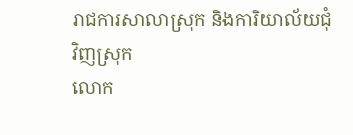រាជការសាលាស្រុក និងការិយាល័យជុំវិញស្រុក
លោក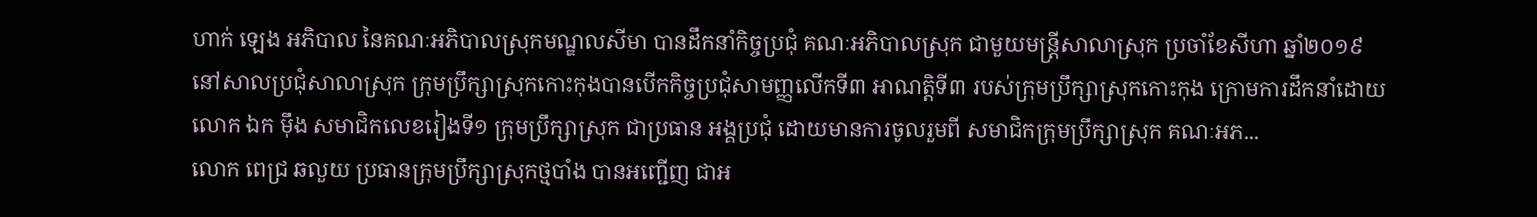ហាក់ ឡេង អភិបាល នៃគណៈអភិបាលស្រុកមណ្ឌលសីមា បានដឹកនាំកិច្ចប្រជុំ គណៈអភិបាលស្រុក ជាមួយមន្រ្តីសាលាស្រុក ប្រចាំខែសីហា ឆ្នាំ២០១៩
នៅសាលប្រជុំសាលាស្រុក ក្រុមប្រឹក្សាស្រុកកោះកុងបានបើកកិច្ចប្រជុំសាមញ្ញលើកទី៣ អាណត្តិទី៣ របស់ក្រុមប្រឹក្សាស្រុកកោះកុង ក្រោមការដឹកនាំដោយលោក ឯក ម៉ឹង សមាជិកលេខរៀងទី១ ក្រុមប្រឹក្សាស្រុក ជាប្រធាន អង្គប្រជុំ ដោយមានការចូលរួមពី សមាជិកក្រុមប្រឹក្សាស្រុក គណៈអភ...
លោក ពេជ្រ ឆលួយ ប្រធានក្រុមប្រឹក្សាស្រុកថ្មបាំង បានអញ្ជើញ ជាអ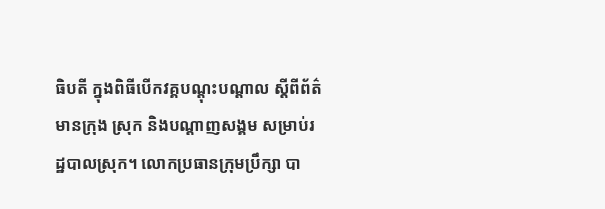ធិបតី ក្នុងពិធីបើកវគ្គបណ្តុះបណ្តាល ស្តីពីព័ត៌មានក្រុង ស្រុក និងបណ្តាញសង្គម សម្រាប់រដ្ឋបាលស្រុក។ លោកប្រធានក្រុមប្រឹក្សា បា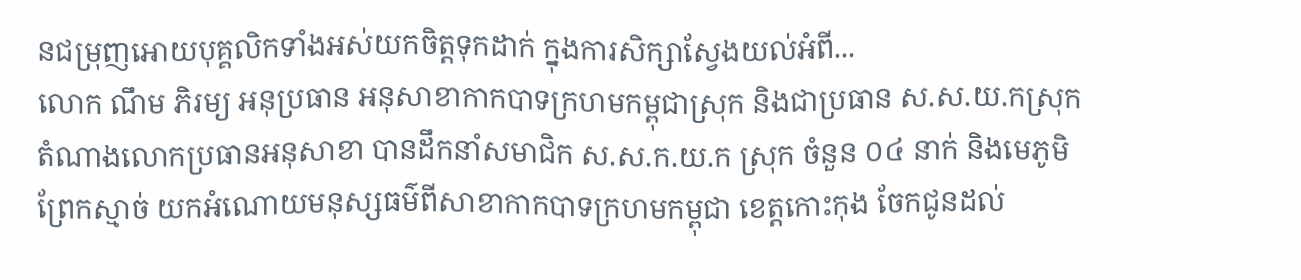នជម្រុញអោយបុគ្គលិកទាំងអស់យកចិត្តទុកដាក់ ក្នុងការសិក្សាស្វែងយល់អំពី...
លោក ណឹម ភិរម្យ អនុប្រធាន អនុសាខាកាកបាទក្រហមកម្ពុជាស្រុក និងជាប្រធាន ស.ស.យ.កស្រុក តំណាងលោកប្រធានអនុសាខា បានដឹកនាំសមាជិក ស.ស.ក.យ.ក ស្រុក ចំនួន ០៤ នាក់ និងមេភូមិព្រែកស្មាច់ យកអំណោយមនុស្សធម៌ពីសាខាកាកបាទក្រហមកម្ពុជា ខេត្តកោះកុង ចែកជូនដល់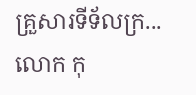គ្រួសារទីទ័លក្រ...
លោក កុ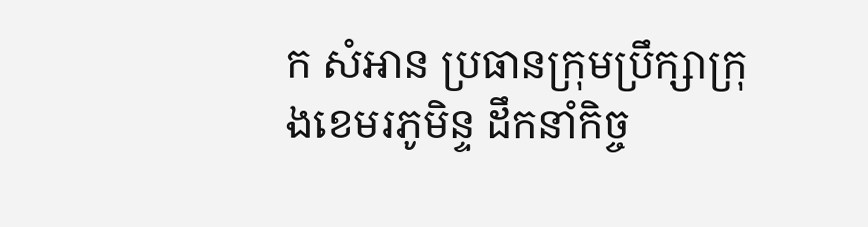ក សំអាន ប្រធានក្រុមប្រឹក្សាក្រុងខេមរភូមិន្ទ ដឹកនាំកិច្ច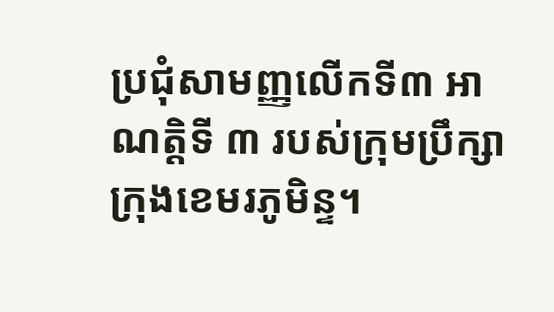ប្រជុំសាមញ្ញលើកទី៣ អាណត្តិទី ៣ របស់ក្រុមប្រឹក្សាក្រុងខេមរភូមិន្ទ។